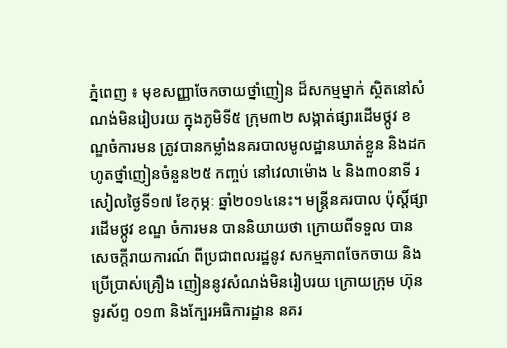ភ្នំពេញ ៖ មុខសញ្ញាចែកចាយថ្នាំញៀន ដ៏សកម្មម្នាក់ ស្ថិតនៅសំណង់មិនរៀបរយ ក្នុងភូមិទី៥ ក្រុម៣២ សង្កាត់ផ្សារដើមថ្កូវ ខណ្ឌចំការមន ត្រូវបានកម្លាំងនគរបាលមូលដ្ឋានឃាត់ខ្លួន និងដកហូតថ្នាំញៀនចំនួន២៥ កញ្ចប់ នៅវេលាម៉ោង ៤ និង៣០នាទី រសៀលថ្ងៃទី១៧ ខែកុម្ភៈ ឆ្នាំ២០១៤នេះ។ មន្ត្រីនគរបាល ប៉ុស្តិ៍ផ្សារដើមថ្កូវ ខណ្ឌ ចំការមន បាននិយាយថា ក្រោយពីទទួល បានសេចក្ដីរាយការណ៍ ពីប្រជាពលរដ្ឋនូវ សកម្មភាពចែកចាយ និងប្រើប្រាស់គ្រឿង ញៀននូវសំណង់មិនរៀបរយ ក្រោយក្រុម ហ៊ុនទូរស័ព្ទ ០១៣ និងក្បែរអធិការដ្ឋាន នគរ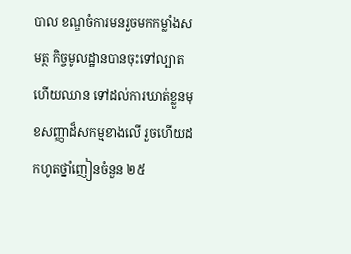បាល ខណ្ឌចំការមនរួចមកកម្លាំងសមត្ថ កិច្ចមូលដ្ឋានបានចុះទៅល្បាត ហើយឈាន ទៅដល់ការឃាត់ខ្លួនមុខសញ្ញាដ៏សកម្មខាងលើ រួចហើយដកហូតថ្នាំញៀនចំនួន ២៥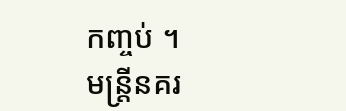កញ្ចប់ ។
មន្ត្រីនគរ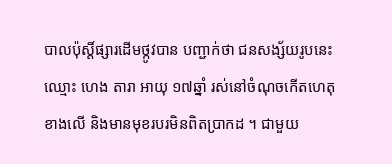បាលប៉ុស្តិ៍ផ្សារដើមថ្កូវបាន បញ្ជាក់ថា ជនសង្ស័យរូបនេះឈ្មោះ ហេង តារា អាយុ ១៧ឆ្នាំ រស់នៅចំណុចកើតហេតុ ខាងលើ និងមានមុខរបរមិនពិតប្រាកដ ។ ជាមួយ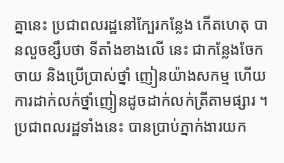គ្នានេះ ប្រជាពលរដ្ឋនៅក្បែរកន្លែង កើតហេតុ បានលួចខ្សឹបថា ទីតាំងខាងលើ នេះ ជាកន្លែងចែកចាយ និងប្រើប្រាស់ថ្នាំ ញៀនយ៉ាងសកម្ម ហើយការដាក់លក់ថ្នាំញៀនដូចដាក់លក់ត្រីតាមផ្សារ ។ ប្រជាពលរដ្ឋទាំងនេះ បានប្រាប់ភ្នាក់ងារយក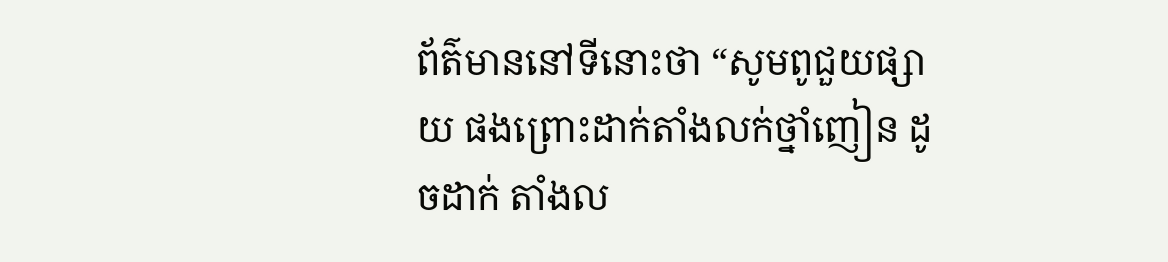ព័ត៌មាននៅទីនោះថា “សូមពូជួយផ្សាយ ផងព្រោះដាក់តាំងលក់ថ្នាំញៀន ដូចដាក់ តាំងល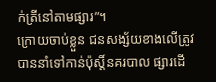ក់ត្រីនៅតាមផ្សារ”។
ក្រោយចាប់ខ្លួន ជនសង្ស័យខាងលើត្រូវបាននាំទៅកាន់ប៉ុស្តិ៍នគរបាល ផ្សារដើ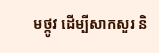មថ្កូវ ដើម្បីសាកសួរ និ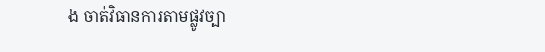ង ចាត់វិធានការតាមផ្លូវច្បា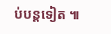ប់បន្តទៀត ៕